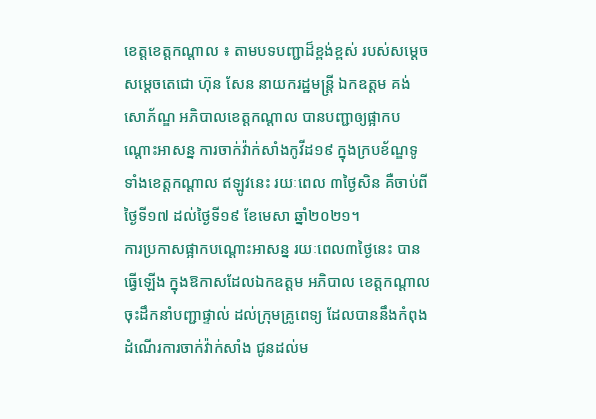ខេត្តខេត្តកណ្តាល ៖ តាមបទបញ្ជាដ៏ខ្ពង់ខ្ពស់ របស់សម្តេច សម្តេចតេជោ ហ៊ុន សែន នាយករដ្ឋមន្ត្រី ឯកឧត្ដម គង់ សោភ័ណ្ឌ អភិបាលខេត្តកណ្តាល បានបញ្ជាឲ្យផ្អាកបណ្តោះអាសន្ន ការចាក់វ៉ាក់សាំងកូវីដ១៩ ក្នុងក្របខ័ណ្ឌទូទាំងខេត្តកណ្តាល ឥឡូវនេះ រយៈពេល ៣ថ្ងៃសិន គឺចាប់ពីថ្ងៃទី១៧ ដល់ថ្ងៃទី១៩ ខែមេសា ឆ្នាំ២០២១។
ការប្រកាសផ្អាកបណ្តោះអាសន្ន រយៈពេល៣ថ្ងៃនេះ បានធ្វើឡើង ក្នុងឱកាសដែលឯកឧត្តម អភិបាល ខេត្តកណ្តាល ចុះដឹកនាំបញ្ជាផ្ទាល់ ដល់ក្រុមគ្រូពេទ្យ ដែលបាននឹងកំពុងដំណើរការចាក់វ៉ាក់សាំង ជូនដល់ម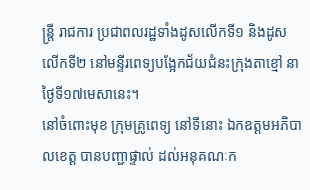ន្ត្រី រាជការ ប្រជាពលរដ្ឋទាំងដូសលើកទី១ និងដូសលើកទី២ នៅមន្ទីរពេទ្យបង្អែកជ័យជំនះក្រុងតាខ្មៅ នាថ្ងៃទី១៧មេសានេះ។
នៅចំពោះមុខ ក្រុមគ្រូពេទ្យ នៅទីនោះ ឯកឧត្ដមអភិបាលខេត្ត បានបញ្ជាផ្ទាល់ ដល់អនុគណៈក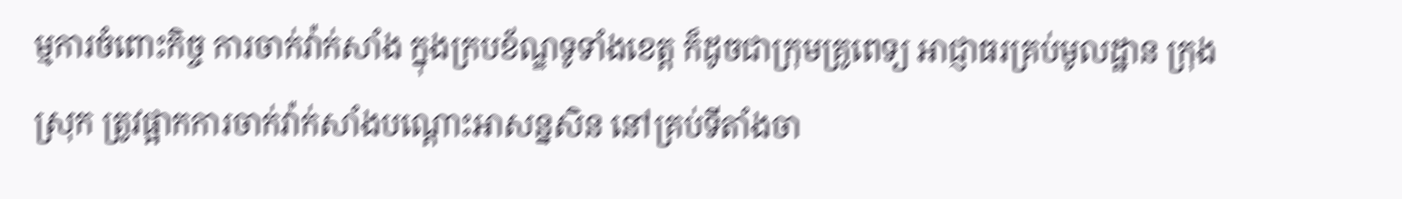ម្មការចំពោះកិច្ច ការចាក់វ៉ាក់សាំង ក្នុងក្របខ័ណ្ឌទូទាំងខេត្ត ក៏ដូចជាក្រុមគ្រូពេទ្យ អាជ្ញាធរគ្រប់មូលដ្ឋាន ក្រុង ស្រុក ត្រូវផ្អាកការចាក់វ៉ាក់សាំងបណ្តោះអាសន្នសិន នៅគ្រប់ទីតាំងចា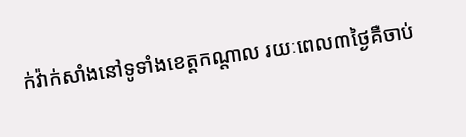ក់វ៉ាក់សាំងនៅទូទាំងខេត្តកណ្តាល រយៈពេល៣ថ្ងៃគឺចាប់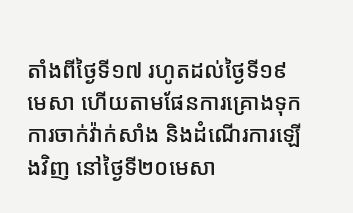តាំងពីថ្ងៃទី១៧ រហូតដល់ថ្ងៃទី១៩មេសា ហើយតាមផែនការគ្រោងទុក ការចាក់វ៉ាក់សាំង និងដំណើរការឡើងវិញ នៅថ្ងៃទី២០មេសា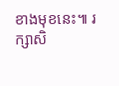ខាងមុខនេះ៕ រក្សាសិ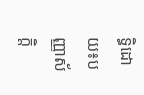ទ្ធិដោយ៖បញ្ញាស័ក្តិ